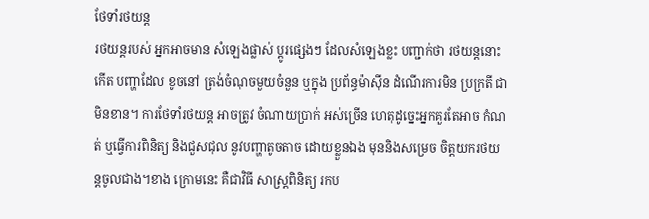ថែទាំរថយន្ត
រថយន្តរបស់ អ្នកអាចមាន សំឡេងផ្លាស់ ប្តូរផ្សេងៗ ដែលសំឡេងខ្លះ បញ្ជាក់ថា រថយន្តនោះកើត បញ្ហាដែល ខូចនៅ ត្រង់ចំណុចមួយចំនួន ឬក្នុង ប្រព័ន្ធម៉ាស៊ីន ដំណើរការមិន ប្រក្រតី ជាមិនខាន។ ការថែទាំរថយន្ត អាចត្រូវ ចំណាយប្រាក់ អស់ច្រើន ហេតុដូច្នេះអ្នកគួរតែអាច កំណត់ ឬធ្វើការពិនិត្យ និងជួសជុល នូវបញ្ហាតូចតាច ដោយខ្លួនឯង មុននិងសម្រេច ចិត្តយករថយន្តចូលជាង។ខាង ក្រោមនេះ គឺជាវិធី សាស្ត្រពិនិត្យ រកប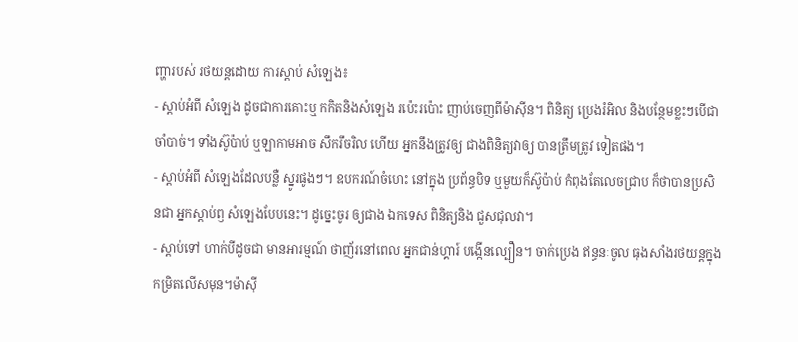ញ្ហារបស់ រថយន្តដោយ ការស្តាប់ សំឡេង៖
- ស្តាប់អំពី សំឡេង ដូចជាការគោះឬ កកិតនិងសំឡេង រប៉េះរប៉ោះ ញាប់ចេញពីម៉ាស៊ីន។ ពិនិត្យ ប្រេងរំអិល និងបន្ថែមខ្លះៗបើជាចាំបាច់។ ទាំងស៊ូប៉ាប់ ឬឡាកាមអាច សឹករឹចរិល ហើយ អ្នកនឹងត្រូវឲ្យ ជាងពិនិត្យវាឲ្យ បានត្រឹមត្រូវ ទៀតផង។
- ស្តាប់អំពី សំឡេងដែលបន្លឺ ស្នូរផូងៗ។ ឧបករណ៍ចំហេះ នៅក្នុង ប្រព័ន្ធបិទ ឬមួយក៏ស៊ូប៉ាប់ កំពុងតែលេចជ្រាប ក៏ថាបានប្រសិនជា អ្នកស្តាប់ឭ សំឡេងបែបនេះ។ ដូច្នេះចូរ ឲ្យជាង ឯកទេស ពិនិត្យនិង ជួសជុលវា។
- ស្តាប់ទៅ ហាក់បីដូចជា មានអារម្មណ៍ ថាញ័រនៅពេល អ្នកជាន់ហ្គារ៍ បង្កើនល្បឿន។ ចាក់ប្រេង ឥន្ធនៈចូល ធុងសាំងរថយន្តក្នុងកម្រិតលើសមុន។ម៉ាស៊ី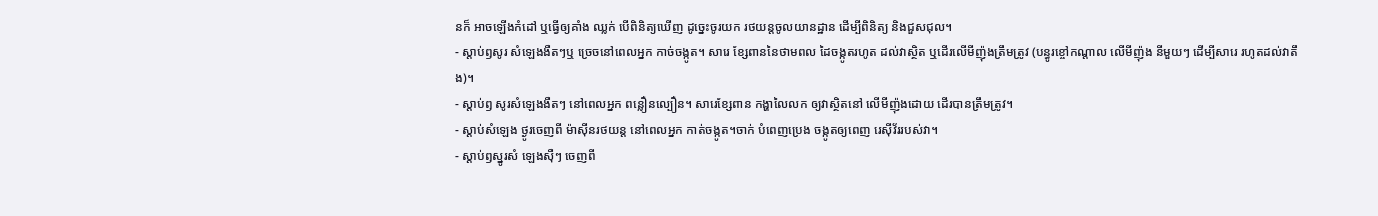នក៏ អាចឡើងកំដៅ ឬធ្វើឲ្យគាំង ឈ្លក់ បើពិនិត្យឃើញ ដូច្នេះចូរយក រថយន្តចូលយានដ្ឋាន ដើម្បីពិនិត្យ និងជួសជុល។
- ស្តាប់ឭសូរ សំឡេងងឺតៗឬ ច្រេចនៅពេលអ្នក កាច់ចង្កូត។ សារេ ខ្សែពាននៃថាមពល ដៃចង្កូតរហូត ដល់វាស្ថិត ឬដើរលើមីញ៉ុងត្រឹមត្រូវ (បន្ធូរខ្ចៅកណ្តាល លើមីញ៉ុង នីមួយៗ ដើម្បីសារេ រហូតដល់វាតឹង)។
- ស្តាប់ឭ សូរសំឡេងងឺតៗ នៅពេលអ្នក ពន្លឿនល្បឿន។ សារេខ្សែពាន កង្ហាលៃលក ឲ្យវាស្ថិតនៅ លើមីញ៉ុងដោយ ដើរបានត្រឹមត្រូវ។
- ស្តាប់សំឡេង ថ្ងូរចេញពី ម៉ាស៊ីនរថយន្ត នៅពេលអ្នក កាត់ចង្កូត។ចាក់ បំពេញប្រេង ចង្កូតឲ្យពេញ រេស៊ីវ័ររបស់វា។
- ស្តាប់ឭស្នូរសំ ឡេងស៊ឺៗ ចេញពី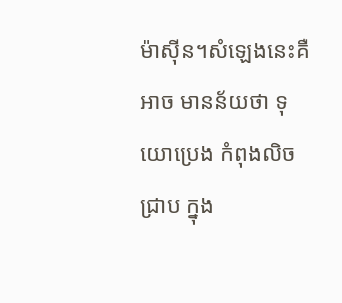ម៉ាស៊ីន។សំឡេងនេះគឺអាច មានន័យថា ទុយោប្រេង កំពុងលិចជ្រាប ក្នុង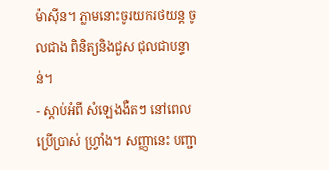ម៉ាស៊ីន។ ភ្លាមនោះចូរយករថយន្ត ចូលជាង ពិនិត្យនិងជួស ជុលជាបន្ទាន់។
- ស្តាប់អំពី សំឡេងងឺតៗ នៅពេលប្រើប្រាស់ ហ្វ្រាំង។ សញ្ញានេះ បញ្ជា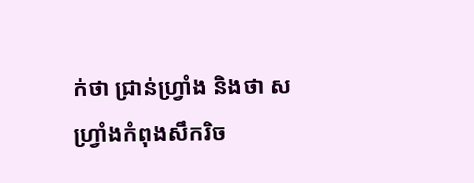ក់ថា ជ្រាន់ហ្វ្រាំង និងថា សហ្វ្រាំងកំពុងសឹករិច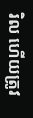រិល ហើយត្រូវ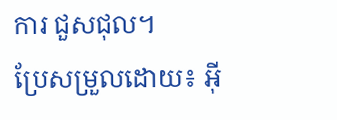ការ ជួសជុល។
ប្រែសម្រួលដោយ៖ អុី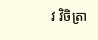វ វិចិត្រា